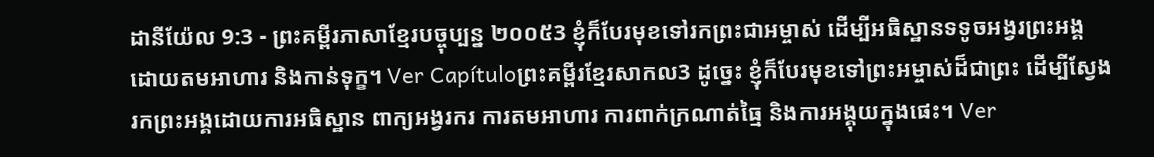ដានីយ៉ែល 9:3 - ព្រះគម្ពីរភាសាខ្មែរបច្ចុប្បន្ន ២០០៥3 ខ្ញុំក៏បែរមុខទៅរកព្រះជាអម្ចាស់ ដើម្បីអធិស្ឋានទទូចអង្វរព្រះអង្គ ដោយតមអាហារ និងកាន់ទុក្ខ។ Ver Capítuloព្រះគម្ពីរខ្មែរសាកល3 ដូច្នេះ ខ្ញុំក៏បែរមុខទៅព្រះអម្ចាស់ដ៏ជាព្រះ ដើម្បីស្វែងរកព្រះអង្គដោយការអធិស្ឋាន ពាក្យអង្វរករ ការតមអាហារ ការពាក់ក្រណាត់ធ្មៃ និងការអង្គុយក្នុងផេះ។ Ver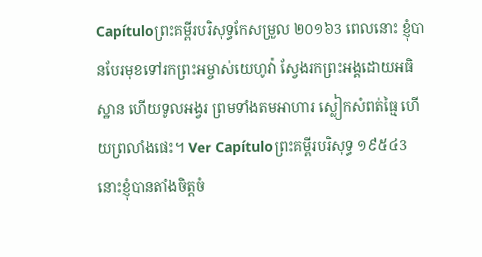Capítuloព្រះគម្ពីរបរិសុទ្ធកែសម្រួល ២០១៦3 ពេលនោះ ខ្ញុំបានបែរមុខទៅរកព្រះអម្ចាស់យេហូវ៉ា ស្វែងរកព្រះអង្គដោយអធិស្ឋាន ហើយទូលអង្វរ ព្រមទាំងតមអាហារ ស្លៀកសំពត់ធ្មៃ ហើយព្រលាំងផេះ។ Ver Capítuloព្រះគម្ពីរបរិសុទ្ធ ១៩៥៤3 នោះខ្ញុំបានតាំងចិត្តចំ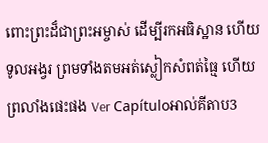ពោះព្រះដ៏ជាព្រះអម្ចាស់ ដើម្បីរកអធិស្ឋាន ហើយទូលអង្វរ ព្រមទាំងតមអត់ស្លៀកសំពត់ធ្មៃ ហើយព្រលាំងផេះផង Ver Capítuloអាល់គីតាប3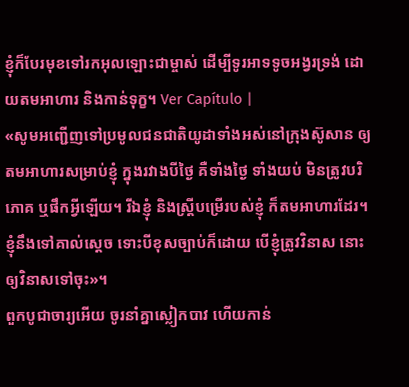ខ្ញុំក៏បែរមុខទៅរកអុលឡោះជាម្ចាស់ ដើម្បីទូរអាទទូចអង្វរទ្រង់ ដោយតមអាហារ និងកាន់ទុក្ខ។ Ver Capítulo |
«សូមអញ្ជើញទៅប្រមូលជនជាតិយូដាទាំងអស់នៅក្រុងស៊ូសាន ឲ្យតមអាហារសម្រាប់ខ្ញុំ ក្នុងរវាងបីថ្ងៃ គឺទាំងថ្ងៃ ទាំងយប់ មិនត្រូវបរិភោគ ឬផឹកអ្វីឡើយ។ រីឯខ្ញុំ និងស្ត្រីបម្រើរបស់ខ្ញុំ ក៏តមអាហារដែរ។ ខ្ញុំនឹងទៅគាល់ស្ដេច ទោះបីខុសច្បាប់ក៏ដោយ បើខ្ញុំត្រូវវិនាស នោះឲ្យវិនាសទៅចុះ»។
ពួកបូជាចារ្យអើយ ចូរនាំគ្នាស្លៀកបាវ ហើយកាន់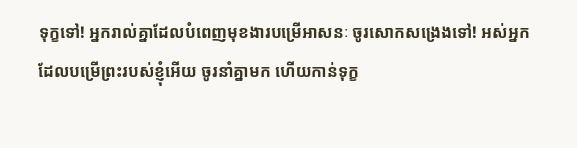ទុក្ខទៅ! អ្នករាល់គ្នាដែលបំពេញមុខងារបម្រើអាសនៈ ចូរសោកសង្រេងទៅ! អស់អ្នកដែលបម្រើព្រះរបស់ខ្ញុំអើយ ចូរនាំគ្នាមក ហើយកាន់ទុក្ខ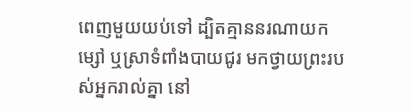ពេញមួយយប់ទៅ ដ្បិតគ្មាននរណាយកម្សៅ ឬស្រាទំពាំងបាយជូរ មកថ្វាយព្រះរបស់អ្នករាល់គ្នា នៅ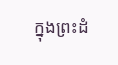ក្នុងព្រះដំ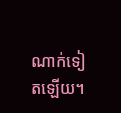ណាក់ទៀតឡើយ។